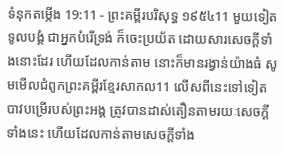ទំនុកតម្កើង 19:11 - ព្រះគម្ពីរបរិសុទ្ធ ១៩៥៤11 មួយទៀត ទូលបង្គំ ជាអ្នកបំរើទ្រង់ ក៏ចេះប្រយ័ត ដោយសារសេចក្ដីទាំងនោះដែរ ហើយដែលកាន់តាម នោះក៏មានរង្វាន់យ៉ាងធំ សូមមើលជំពូកព្រះគម្ពីរខ្មែរសាកល11 លើសពីនេះទៅទៀត បាវបម្រើរបស់ព្រះអង្គ ត្រូវបានដាស់តឿនតាមរយៈសេចក្ដីទាំងនេះ ហើយដែលកាន់តាមសេចក្ដីទាំង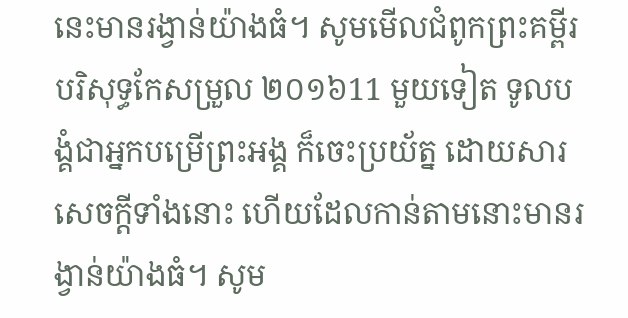នេះមានរង្វាន់យ៉ាងធំ។ សូមមើលជំពូកព្រះគម្ពីរបរិសុទ្ធកែសម្រួល ២០១៦11 មួយទៀត ទូលបង្គំជាអ្នកបម្រើព្រះអង្គ ក៏ចេះប្រយ័ត្ន ដោយសារសេចក្ដីទាំងនោះ ហើយដែលកាន់តាមនោះមានរង្វាន់យ៉ាងធំ។ សូម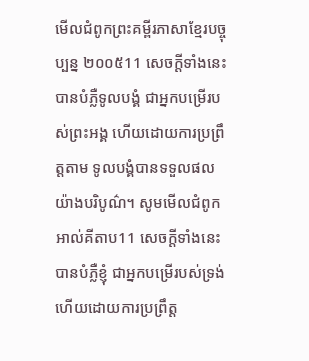មើលជំពូកព្រះគម្ពីរភាសាខ្មែរបច្ចុប្បន្ន ២០០៥11 សេចក្ដីទាំងនេះបានបំភ្លឺទូលបង្គំ ជាអ្នកបម្រើរបស់ព្រះអង្គ ហើយដោយការប្រព្រឹត្តតាម ទូលបង្គំបានទទួលផលយ៉ាងបរិបូណ៌។ សូមមើលជំពូកអាល់គីតាប11 សេចក្ដីទាំងនេះបានបំភ្លឺខ្ញុំ ជាអ្នកបម្រើរបស់ទ្រង់ ហើយដោយការប្រព្រឹត្ត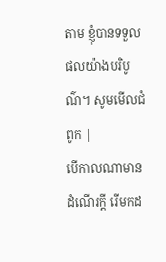តាម ខ្ញុំបានទទួលផលយ៉ាងបរិបូណ៌។ សូមមើលជំពូក |
បើកាលណាមានដំណើរក្តី រើមកដ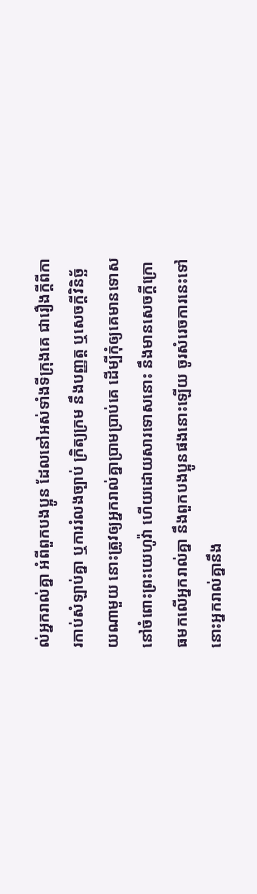ល់អ្នករាល់គ្នា អំពីពួកបងប្អូន ដែលនៅអស់ទាំងទីក្រុងគេ ជារឿងក្តីពីការកាប់សំឡាប់គ្នា ឬការរំលងច្បាប់ ក្រិត្យក្រម នឹងបញ្ញត្ត ឬសេចក្ដីវិនិច្ឆ័យណាមួយ នោះត្រូវឲ្យអ្នករាល់គ្នាប្រាមប្រាប់គេ ដើម្បីកុំឲ្យគេមានទោស នៅចំពោះព្រះយេហូវ៉ា ហើយដោយសារទោសនោះ នឹងមានសេចក្ដីក្រោធមកលើអ្នករាល់គ្នា នឹងពួកបងប្អូនផងនោះឡើយ ចូរសំរេចការនេះទៅ នោះអ្នករាល់គ្នានឹង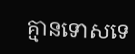គ្មានទោសទេ